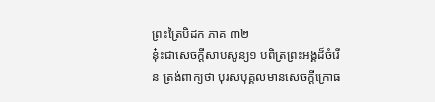ព្រះត្រៃបិដក ភាគ ៣២
នុ៎ះជាសេចក្តីសាបសូន្យ១ បពិត្រព្រះអង្គដ៏ចំរើន ត្រង់ពាក្យថា បុរសបុគ្គលមានសេចក្តីក្រោធ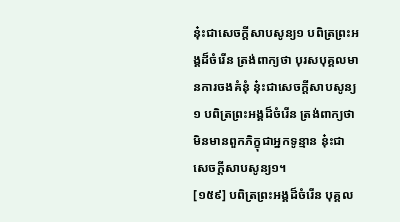នុ៎ះជាសេចក្តីសាបសូន្យ១ បពិត្រព្រះអង្គដ៏ចំរើន ត្រង់ពាក្យថា បុរសបុគ្គលមានការចងគំនុំ នុ៎ះជាសេចក្តីសាបសូន្យ១ បពិត្រព្រះអង្គដ៏ចំរើន ត្រង់ពាក្យថា មិនមានពួកភិក្ខុជាអ្នកទូន្មាន នុ៎ះជាសេចក្តីសាបសូន្យ១។
[១៥៩] បពិត្រព្រះអង្គដ៏ចំរើន បុគ្គល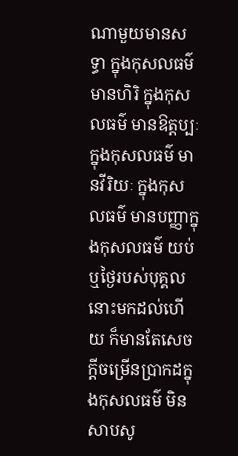ណាមួយមានសទ្ធា ក្នុងកុសលធម៌ មានហិរិ ក្នុងកុសលធម៌ មានឱត្តប្បៈ ក្នុងកុសលធម៌ មានវីរិយៈ ក្នុងកុសលធម៌ មានបញ្ញាក្នុងកុសលធម៌ យប់ ឬថ្ងៃរបស់បុគ្គលនោះមកដល់ហើយ ក៏មានតែសេចក្តីចម្រើនប្រាកដក្នុងកុសលធម៌ មិនសាបសូ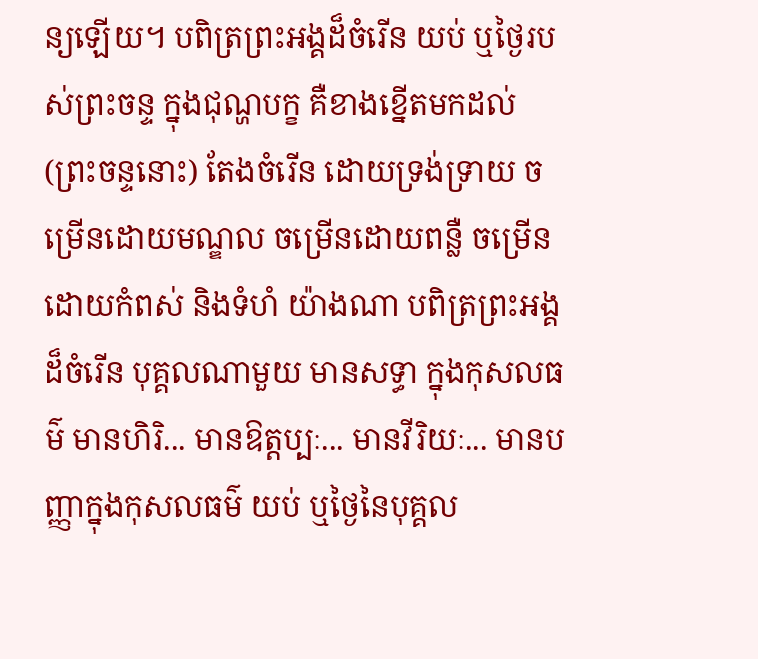ន្យឡើយ។ បពិត្រព្រះអង្គដ៏ចំរើន យប់ ឬថ្ងៃរបស់ព្រះចន្ទ ក្នុងជុណ្ហបក្ខ គឺខាងខ្នើតមកដល់ (ព្រះចន្ទនោះ) តែងចំរើន ដោយទ្រង់ទ្រាយ ចម្រើនដោយមណ្ឌល ចម្រើនដោយពន្លឺ ចម្រើនដោយកំពស់ និងទំហំ យ៉ាងណា បពិត្រព្រះអង្គដ៏ចំរើន បុគ្គលណាមួយ មានសទ្ធា ក្នុងកុសលធម៌ មានហិរិ... មានឱត្តប្បៈ... មានវីរិយៈ... មានបញ្ញាក្នុងកុសលធម៌ យប់ ឬថ្ងៃនៃបុគ្គល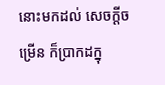នោះមកដល់ សេចក្តីចម្រើន ក៏ប្រាកដក្នុ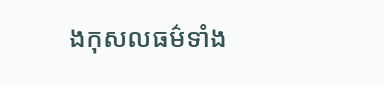ងកុសលធម៌ទាំង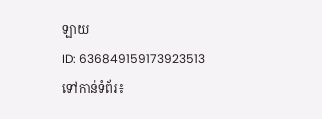ឡាយ
ID: 636849159173923513
ទៅកាន់ទំព័រ៖